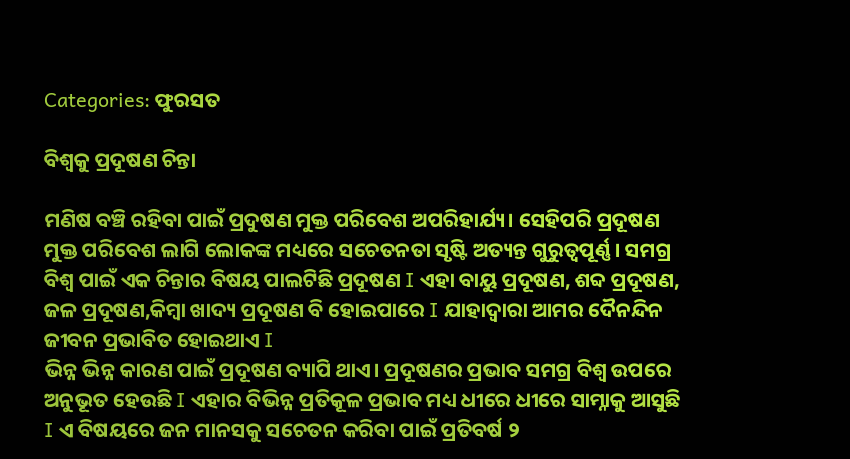Categories: ଫୁରସତ

ବିଶ୍ୱକୁ ପ୍ରଦୂଷଣ ଚିନ୍ତା

ମଣିଷ ବଞ୍ଚି ରହିବା ପାଇଁ ପ୍ରଦୁଷଣ ମୁକ୍ତ ପରିବେଶ ଅପରିହାର୍ଯ୍ୟ। ସେହିପରି ପ୍ରଦୂଷଣ ମୁକ୍ତ ପରିବେଶ ଲାଗି ଲୋକଙ୍କ ମଧ୍ୟରେ ସଚେତନତା ସୃଷ୍ଟି ଅତ୍ୟନ୍ତ ଗୁରୁତ୍ୱପୂର୍ଣ୍ଣ। ସମଗ୍ର ବିଶ୍ୱ ପାଇଁ ଏକ ଚିନ୍ତାର ବିଷୟ ପାଲଟିଛି ପ୍ରଦୂଷଣ I ଏହା ବାୟୁ ପ୍ରଦୂଷଣ, ଶବ୍ଦ ପ୍ରଦୂଷଣ, ଜଳ ପ୍ରଦୂଷଣ,କିମ୍ବା ଖାଦ୍ୟ ପ୍ରଦୂଷଣ ବି ହୋଇପାରେ I ଯାହାଦ୍ୱାରା ଆମର ଦୈନନ୍ଦିନ ଜୀବନ ପ୍ରଭାବିତ ହୋଇଥାଏ I
ଭିନ୍ନ ଭିନ୍ନ କାରଣ ପାଇଁ ପ୍ରଦୂଷଣ ବ୍ୟାପି ଥାଏ। ପ୍ରଦୂଷଣର ପ୍ରଭାବ ସମଗ୍ର ବିଶ୍ୱ ଉପରେ ଅନୁଭୂତ ହେଉଛି I ଏହାର ବିଭିନ୍ନ ପ୍ରତିକୂଳ ପ୍ରଭାବ ମଧ୍ୟ ଧୀରେ ଧୀରେ ସାମ୍ନାକୁ ଆସୁଛି I ଏ ବିଷୟରେ ଜନ ମାନସକୁ ସଚେତନ କରିବା ପାଇଁ ପ୍ରତିବର୍ଷ ୨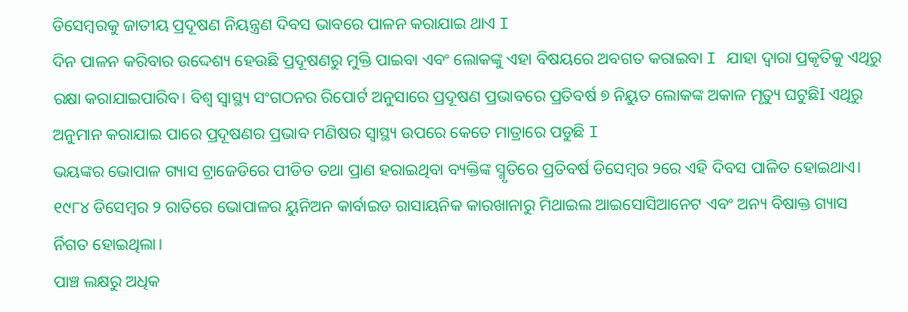ଡିସେମ୍ବରକୁ ଜାତୀୟ ପ୍ରଦୂଷଣ ନିୟନ୍ତ୍ରଣ ଦିବସ ଭାବରେ ପାଳନ କରାଯାଇ ଥାଏ I
ଦିନ ପାଳନ କରିବାର ଉଦ୍ଦେଶ୍ୟ ହେଉଛି ପ୍ରଦୂଷଣରୁ ମୁକ୍ତି ପାଇବା ଏବଂ ଲୋକଙ୍କୁ ଏହା ବିଷୟରେ ଅବଗତ କରାଇବା I ଯାହା ଦ୍ୱାରା ପ୍ରକୃତିକୁ ଏଥିରୁ ରକ୍ଷା କରାଯାଇପାରିବ। ବିଶ୍ୱ ସ୍ବାସ୍ଥ୍ୟ ସଂଗଠନର ରିପୋର୍ଟ ଅନୁସାରେ ପ୍ରଦୂଷଣ ପ୍ରଭାବରେ ପ୍ରତିବର୍ଷ ୭ ନିୟୁତ ଲୋକଙ୍କ ଅକାଳ ମୃତ୍ୟୁ ଘଟୁଛିI ଏଥିରୁ ଅନୁମାନ କରାଯାଇ ପାରେ ପ୍ରଦୂଷଣର ପ୍ରଭାବ ମଣିଷର ସ୍ବାସ୍ଥ୍ୟ ଉପରେ କେତେ ମାତ୍ରାରେ ପଡୁଛି I
ଭୟଙ୍କର ଭୋପାଳ ଗ୍ୟାସ ଟ୍ରାଜେଡିରେ ପୀଡିତ ତଥା ପ୍ରାଣ ହରାଇଥିବା ବ୍ୟକ୍ତିଙ୍କ ସ୍ମୃତିରେ ପ୍ରତିବର୍ଷ ଡିସେମ୍ବର ୨ରେ ଏହି ଦିବସ ପାଳିତ ହୋଇଥାଏ। ୧୯୮୪ ଡିସେମ୍ବର ୨ ରାତିରେ ଭୋପାଳର ୟୁନିଅନ କାର୍ବାଇଡ ରାସାୟନିକ କାରଖାନାରୁ ମିଥାଇଲ ଆଇସୋସିଆନେଟ ଏବଂ ଅନ୍ୟ ବିଷାକ୍ତ ଗ୍ୟାସ ର୍ନିଗତ ହୋଇଥିଲା।
ପାଞ୍ଚ ଲକ୍ଷରୁ ଅଧିକ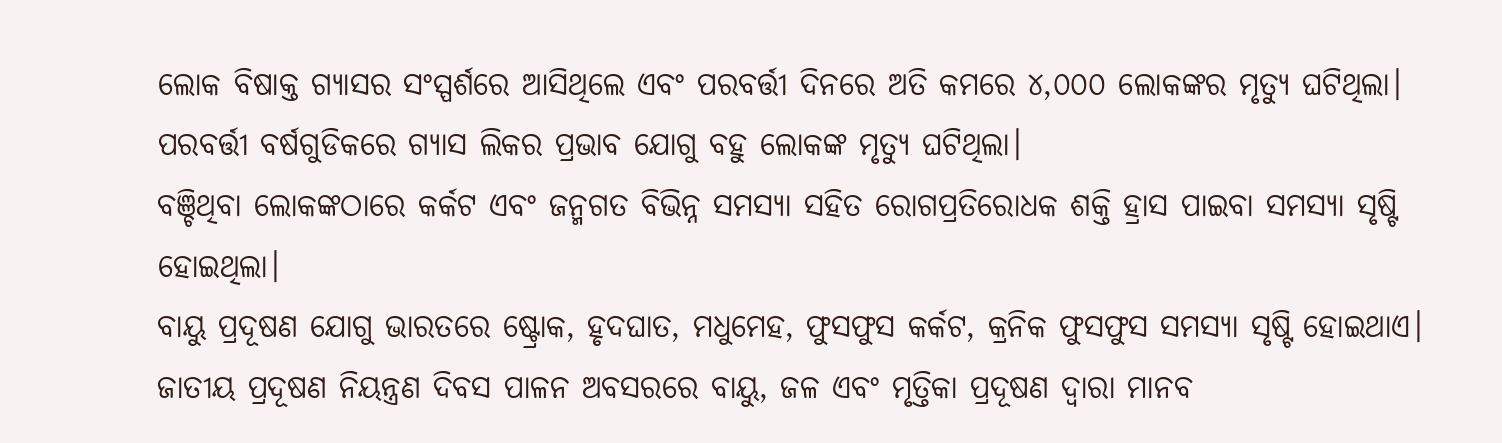ଲୋକ ବିଷାକ୍ତ ଗ୍ୟାସର ସଂସ୍ପର୍ଶରେ ଆସିଥିଲେ ଏବଂ ପରବର୍ତ୍ତୀ ଦିନରେ ଅତି କମରେ ୪,୦୦୦ ଲୋକଙ୍କର ମୃତ୍ୟୁ ଘଟିଥିଲା। ପରବର୍ତ୍ତୀ ବର୍ଷଗୁଡିକରେ ଗ୍ୟାସ ଲିକର ପ୍ରଭାବ ଯୋଗୁ ବହୁ ଲୋକଙ୍କ ମୃତ୍ୟୁ ଘଟିଥିଲା।
ବଞ୍ଚିଥିବା ଲୋକଙ୍କଠାରେ କର୍କଟ ଏବଂ ଜନ୍ମଗତ ବିଭିନ୍ନ ସମସ୍ୟା ସହିତ ରୋଗପ୍ରତିରୋଧକ ଶକ୍ତି ହ୍ରାସ ପାଇବା ସମସ୍ୟା ସୃଷ୍ଟି ହୋଇଥିଲା।
ବାୟୁ ପ୍ରଦୂଷଣ ଯୋଗୁ ଭାରତରେ ଷ୍ଟ୍ରୋକ, ହୃଦଘାତ, ମଧୁମେହ, ଫୁସଫୁସ କର୍କଟ, କ୍ରନିକ ଫୁସଫୁସ ସମସ୍ୟା ସୃଷ୍ଟି ହୋଇଥାଏ। ଜାତୀୟ ପ୍ରଦୂଷଣ ନିୟନ୍ତ୍ରଣ ଦିବସ ପାଳନ ଅବସରରେ ବାୟୁ, ଜଳ ଏବଂ ମୃତ୍ତିକା ପ୍ରଦୂଷଣ ଦ୍ୱାରା ମାନବ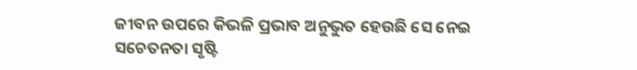ଜୀବନ ଉପରେ କିଭଳି ପ୍ରଭାବ ଅନୁଭୁତ ହେଉଛି ସେ ନେଇ ସଚେତନତା ସୃଷ୍ଟି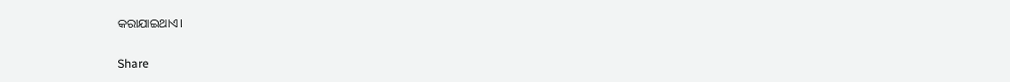କରାଯାଇଥାଏ।

Share